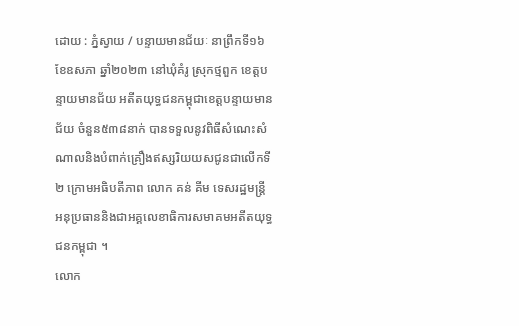ដោយ : ភ្នំស្វាយ / បន្ទាយមានជ័យៈ នាព្រឹកទី១៦ ខែឧសភា ឆ្នាំ២០២៣ នៅឃុំគំរូ ស្រុកថ្មពួក ខេត្តបន្ទាយមានជ័យ អតីតយុទ្ធជនកម្ពុជាខេត្តបន្ទាយមានជ័យ ចំនួន៥៣៨នាក់ បានទទួលនូវពិធីសំណេះសំណាលនិងបំពាក់គ្រឿងឥស្សរិយយសជូនជាលើកទី២ ក្រោមអធិបតីភាព លោក គន់ គីម ទេសរដ្ឋមន្រ្តី អនុប្រធាននិងជាអគ្គលេខាធិការសមាគមអតីតយុទ្ធជនកម្ពុជា ។
លោក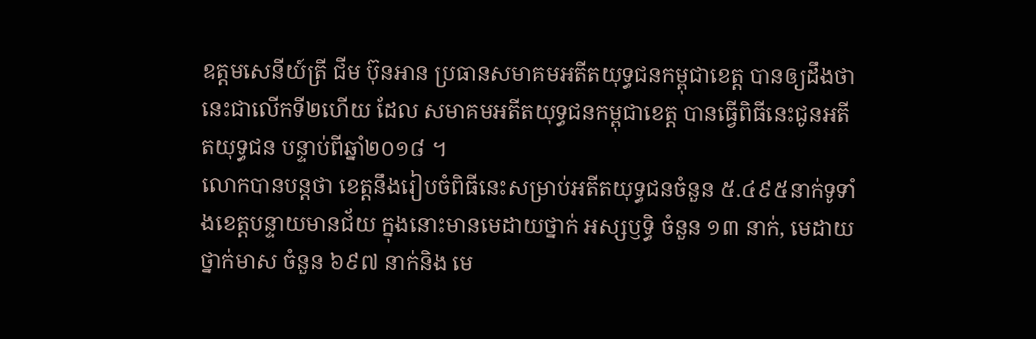ឧត្តមសេនីយ៍ត្រី ជីម ប៊ុនអាន ប្រធានសមាគមអតីតយុទ្ធជនកម្ពុជាខេត្ត បានឲ្យដឹងថា នេះជាលើកទី២ហើយ ដែល សមាគមអតីតយុទ្ធជនកម្ពុជាខេត្ត បានធ្វើពិធីនេះជូនអតីតយុទ្ធជន បន្ទាប់ពីឆ្នាំ២០១៨ ។
លោកបានបន្តថា ខេត្តនឹងរៀបចំពិធីនេះសម្រាប់អតីតយុទ្ធជនចំនួន ៥.៤៩៥នាក់ទូទាំងខេត្តបន្ទាយមានជ័យ ក្នុងនោះមានមេដាយថ្នាក់ អស្សឫទ្ធិ ចំនួន ១៣ នាក់, មេដាយថ្នាក់មាស ចំនួន ៦៩៧ នាក់និង មេ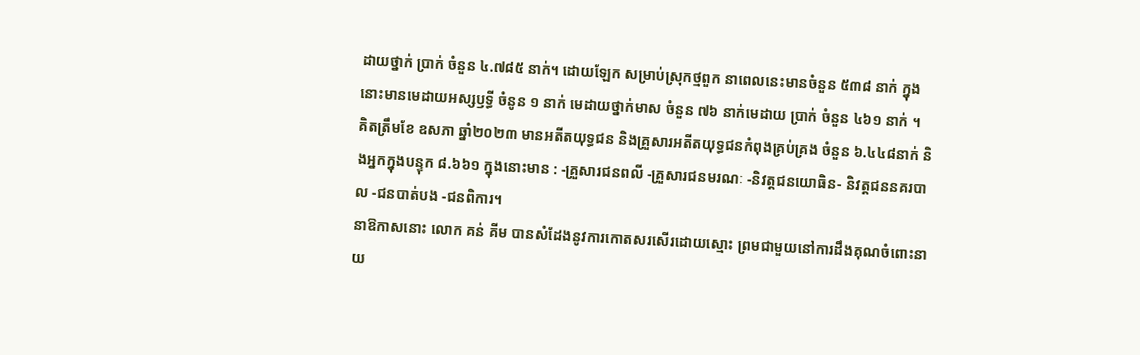ដាយថ្នាក់ ប្រាក់ ចំនួន ៤.៧៨៥ នាក់។ ដោយឡែក សម្រាប់ស្រុកថ្មពួក នាពេលនេះមានចំនួន ៥៣៨ នាក់ ក្នុងនោះមានមេដាយអស្សឫទ្ធី ចំនូន ១ នាក់ មេដាយថ្នាក់មាស ចំនួន ៧៦ នាក់មេដាយ ប្រាក់ ចំនួន ៤៦១ នាក់ ។
គិតត្រឹមខែ ឧសភា ឆ្នាំ២០២៣ មានអតីតយុទ្ធជន និងគ្រួសារអតីតយុទ្ធជនកំពុងគ្រប់គ្រង ចំនួន ៦.៤៤៨នាក់ និងអ្នកក្នុងបន្ទុក ៨.៦៦១ ក្នុងនោះមាន : -គ្រួសារជនពលី -គ្រួសារជនមរណៈ -និវត្តជនយោធិន- និវត្តជននគរបាល -ជនបាត់បង -ជនពិការ។
នាឱកាសនោះ លោក គន់ គីម បានសំដែងនូវការកោតសរសើរដោយស្មោះ ព្រមជាមួយនៅការដឹងគុណចំពោះនាយ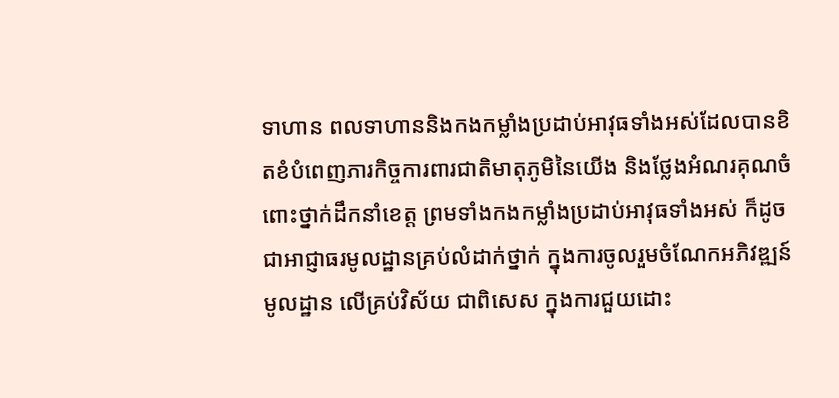ទាហាន ពលទាហាននិងកងកម្លាំងប្រដាប់អាវុធទាំងអស់ដែលបានខិតខំបំពេញភារកិច្ចការពារជាតិមាតុភូមិនៃយើង និងថ្លែងអំណរគុណចំពោះថ្នាក់ដឹកនាំខេត្ត ព្រមទាំងកងកម្លាំងប្រដាប់អាវុធទាំងអស់ ក៏ដូចជាអាជ្ញាធរមូលដ្ឋានគ្រប់លំដាក់ថ្នាក់ ក្នុងការចូលរួមចំណែកអភិវឌ្ឍន៍មូលដ្ឋាន លើគ្រប់វិស័យ ជាពិសេស ក្នុងការជួយដោះ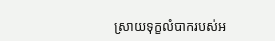ស្រាយទុក្ខលំបាករបស់អ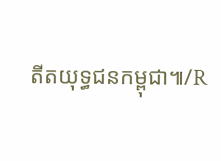តីតយុទ្ធជនកម្ពុជា៕/R